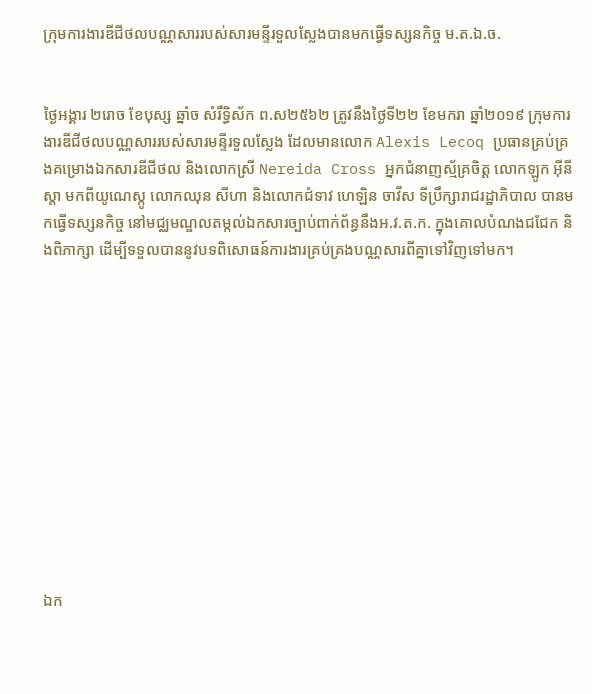ក្រុមការងារឌីជីថលបណ្ណសាររបស់សារមន្ទីរទួលស្លែងបានមកធ្វើទស្សនកិច្ច ម.ត.ឯ.ច.


ថ្ងៃអង្គារ ២រោច ខែបុស្ស ឆ្នាំច សំរឹទ្ធិស័ក ព.ស២៥៦២ ត្រូវនឹងថ្ងៃទី២២ ខែមករា ឆ្នាំ២០១៩ ក្រុមការងារឌីជីថលបណ្ណសាររបស់សារមន្ទីរទួលស្លែង ដែលមានលោក Alexis Lecoq ប្រធានគ្រប់គ្រងគម្រោងឯកសារឌីជីថល និងលោកស្រី Nereida Cross អ្នកជំនាញស័្មគ្រចិត្ត លោកឡូក អ៊ីនីស្តា មកពីយូណេស្កូ លោកឈុន សីហា និងលោកជំទាវ ហេឡិន ចាវីស ទីប្រឹក្សារាជរដ្ឋាភិបាល បានមកធ្វើទស្សនកិច្ច នៅមជ្ឈមណ្ឌលតម្កល់ឯកសារច្បាប់ពាក់ព័ន្ធនឹងអ.វ.ត.ក. ក្នុងគោលបំណងជជែក និងពិភាក្សា ដើម្បីទទួលបាននូវបទពិសោធន៍ការងារគ្រប់គ្រងបណ្ណសារពីគ្នាទៅវិញទៅមក។












ឯក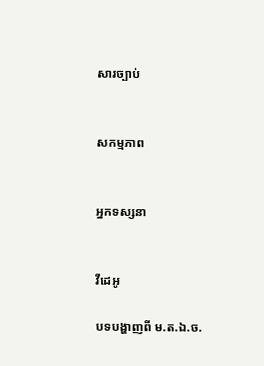សារច្បាប់


សកម្មភាព


អ្នកទស្សនា


វីដេអូ

បទបង្ហាញពី ម.ត.ឯ.ច.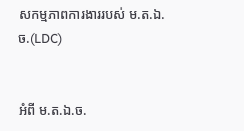សកម្មភាពការងាររបស់ ម.ត.ឯ.ច.(LDC)


អំពី ម.ត.ឯ.ច.